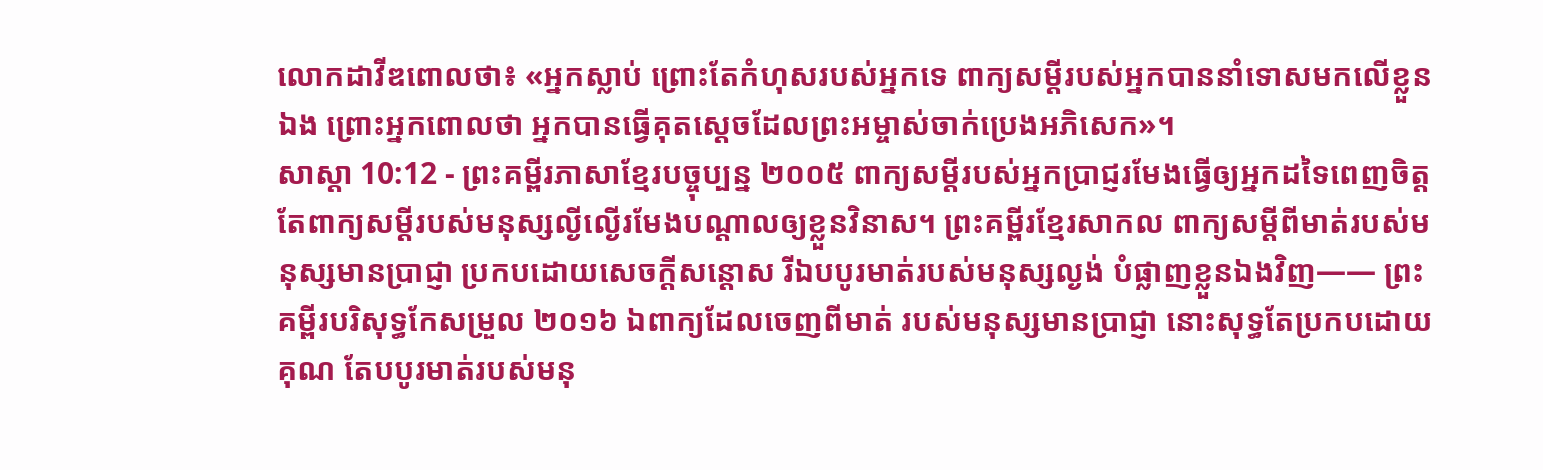លោកដាវីឌពោលថា៖ «អ្នកស្លាប់ ព្រោះតែកំហុសរបស់អ្នកទេ ពាក្យសម្ដីរបស់អ្នកបាននាំទោសមកលើខ្លួនឯង ព្រោះអ្នកពោលថា អ្នកបានធ្វើគុតស្ដេចដែលព្រះអម្ចាស់ចាក់ប្រេងអភិសេក»។
សាស្តា 10:12 - ព្រះគម្ពីរភាសាខ្មែរបច្ចុប្បន្ន ២០០៥ ពាក្យសម្ដីរបស់អ្នកប្រាជ្ញរមែងធ្វើឲ្យអ្នកដទៃពេញចិត្ត តែពាក្យសម្ដីរបស់មនុស្សល្ងីល្ងើរមែងបណ្ដាលឲ្យខ្លួនវិនាស។ ព្រះគម្ពីរខ្មែរសាកល ពាក្យសម្ដីពីមាត់របស់មនុស្សមានប្រាជ្ញា ប្រកបដោយសេចក្ដីសន្ដោស រីឯបបូរមាត់របស់មនុស្សល្ងង់ បំផ្លាញខ្លួនឯងវិញ—— ព្រះគម្ពីរបរិសុទ្ធកែសម្រួល ២០១៦ ឯពាក្យដែលចេញពីមាត់ របស់មនុស្សមានប្រាជ្ញា នោះសុទ្ធតែប្រកបដោយគុណ តែបបូរមាត់របស់មនុ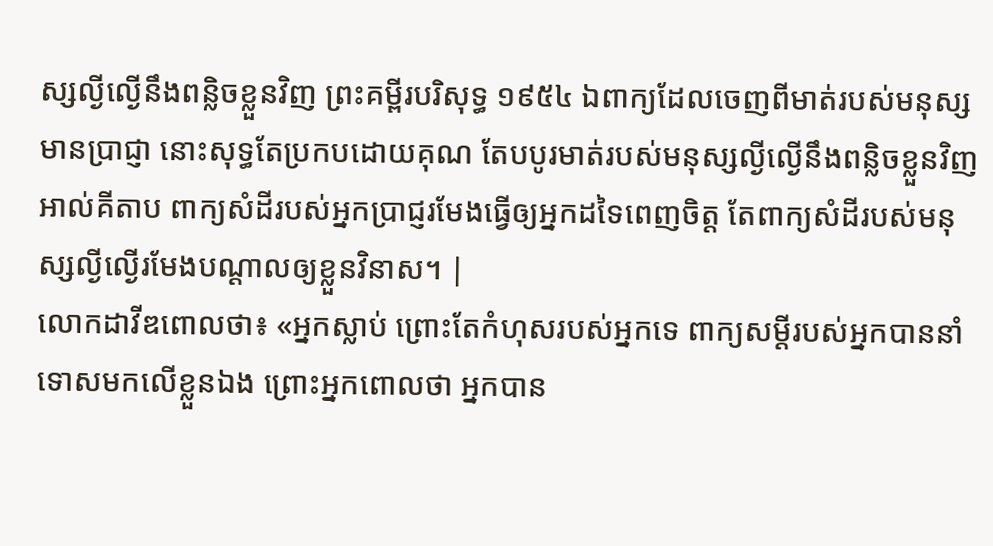ស្សល្ងីល្ងើនឹងពន្លិចខ្លួនវិញ ព្រះគម្ពីរបរិសុទ្ធ ១៩៥៤ ឯពាក្យដែលចេញពីមាត់របស់មនុស្សមានប្រាជ្ញា នោះសុទ្ធតែប្រកបដោយគុណ តែបបូរមាត់របស់មនុស្សល្ងីល្ងើនឹងពន្លិចខ្លួនវិញ អាល់គីតាប ពាក្យសំដីរបស់អ្នកប្រាជ្ញរមែងធ្វើឲ្យអ្នកដទៃពេញចិត្ត តែពាក្យសំដីរបស់មនុស្សល្ងីល្ងើរមែងបណ្ដាលឲ្យខ្លួនវិនាស។ |
លោកដាវីឌពោលថា៖ «អ្នកស្លាប់ ព្រោះតែកំហុសរបស់អ្នកទេ ពាក្យសម្ដីរបស់អ្នកបាននាំទោសមកលើខ្លួនឯង ព្រោះអ្នកពោលថា អ្នកបាន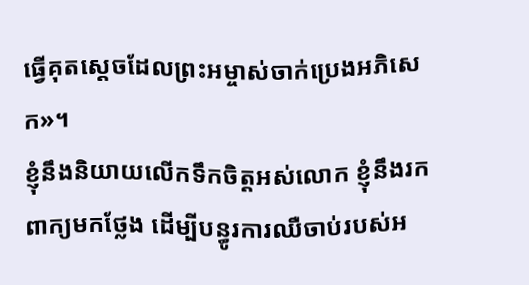ធ្វើគុតស្ដេចដែលព្រះអម្ចាស់ចាក់ប្រេងអភិសេក»។
ខ្ញុំនឹងនិយាយលើកទឹកចិត្តអស់លោក ខ្ញុំនឹងរកពាក្យមកថ្លែង ដើម្បីបន្ធូរការឈឺចាប់របស់អ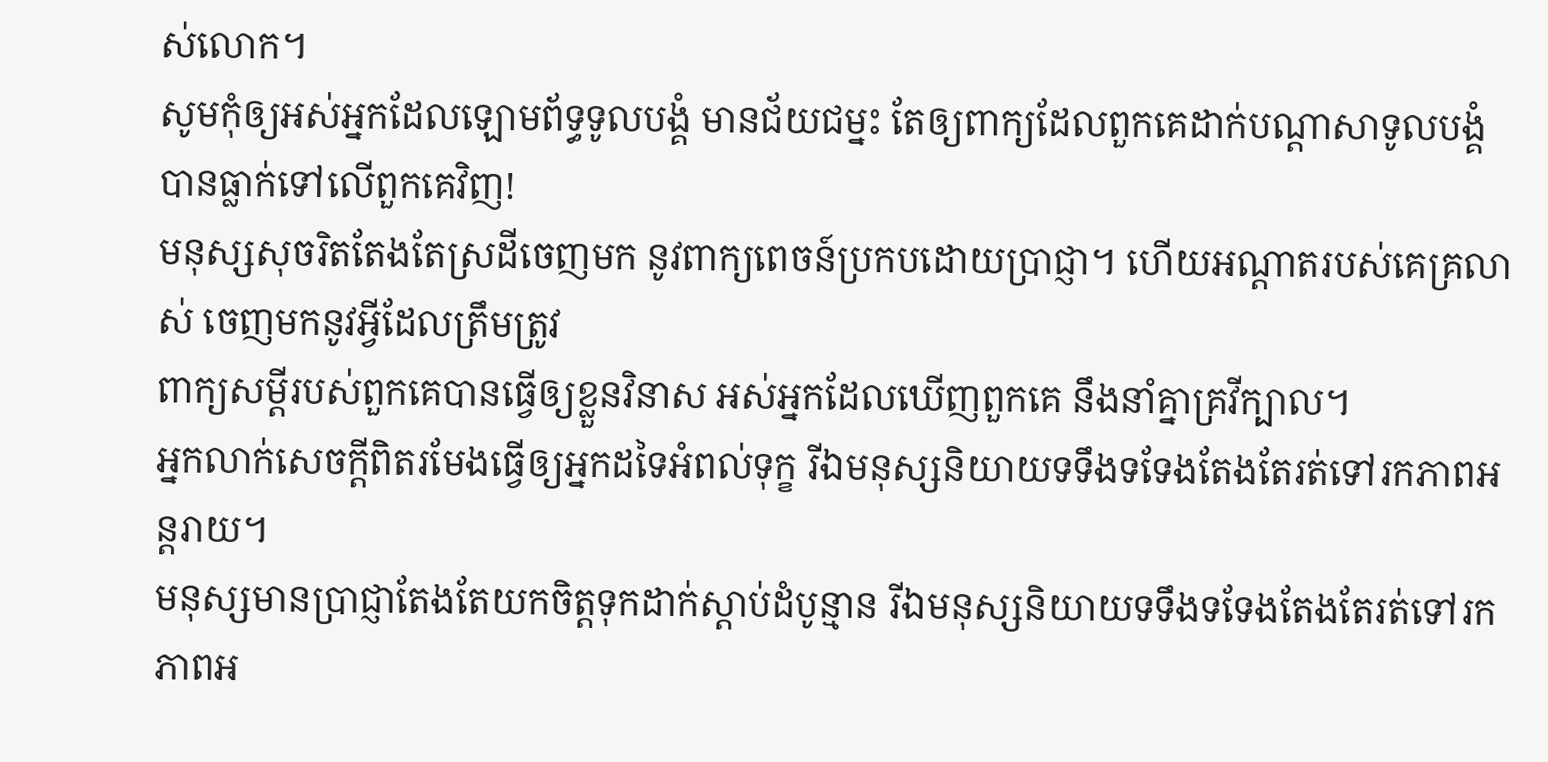ស់លោក។
សូមកុំឲ្យអស់អ្នកដែលឡោមព័ទ្ធទូលបង្គំ មានជ័យជម្នះ តែឲ្យពាក្យដែលពួកគេដាក់បណ្ដាសាទូលបង្គំ បានធ្លាក់ទៅលើពួកគេវិញ!
មនុស្សសុចរិតតែងតែស្រដីចេញមក នូវពាក្យពេចន៍ប្រកបដោយប្រាជ្ញា។ ហើយអណ្ដាតរបស់គេគ្រលាស់ ចេញមកនូវអ្វីដែលត្រឹមត្រូវ
ពាក្យសម្ដីរបស់ពួកគេបានធ្វើឲ្យខ្លួនវិនាស អស់អ្នកដែលឃើញពួកគេ នឹងនាំគ្នាគ្រវីក្បាល។
អ្នកលាក់សេចក្ដីពិតរមែងធ្វើឲ្យអ្នកដទៃអំពល់ទុក្ខ រីឯមនុស្សនិយាយទទឹងទទែងតែងតែរត់ទៅរកភាពអន្តរាយ។
មនុស្សមានប្រាជ្ញាតែងតែយកចិត្តទុកដាក់ស្ដាប់ដំបូន្មាន រីឯមនុស្សនិយាយទទឹងទទែងតែងតែរត់ទៅរកភាពអ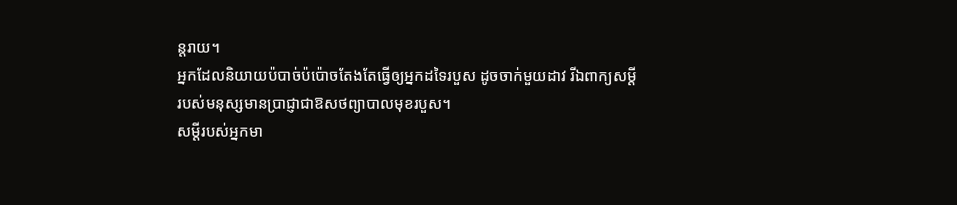ន្តរាយ។
អ្នកដែលនិយាយប៉បាច់ប៉ប៉ោចតែងតែធ្វើឲ្យអ្នកដទៃរបួស ដូចចាក់មួយដាវ រីឯពាក្យសម្ដីរបស់មនុស្សមានប្រាជ្ញាជាឱសថព្យាបាលមុខរបួស។
សម្ដីរបស់អ្នកមា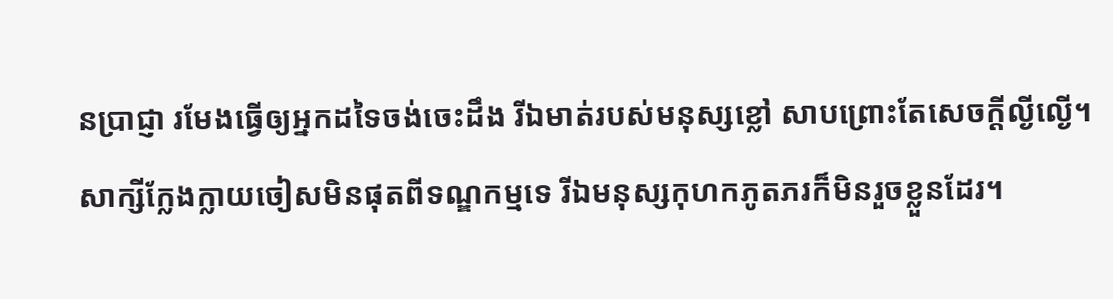នប្រាជ្ញា រមែងធ្វើឲ្យអ្នកដទៃចង់ចេះដឹង រីឯមាត់របស់មនុស្សខ្លៅ សាបព្រោះតែសេចក្ដីល្ងីល្ងើ។
សាក្សីក្លែងក្លាយចៀសមិនផុតពីទណ្ឌកម្មទេ រីឯមនុស្សកុហកភូតភរក៏មិនរួចខ្លួនដែរ។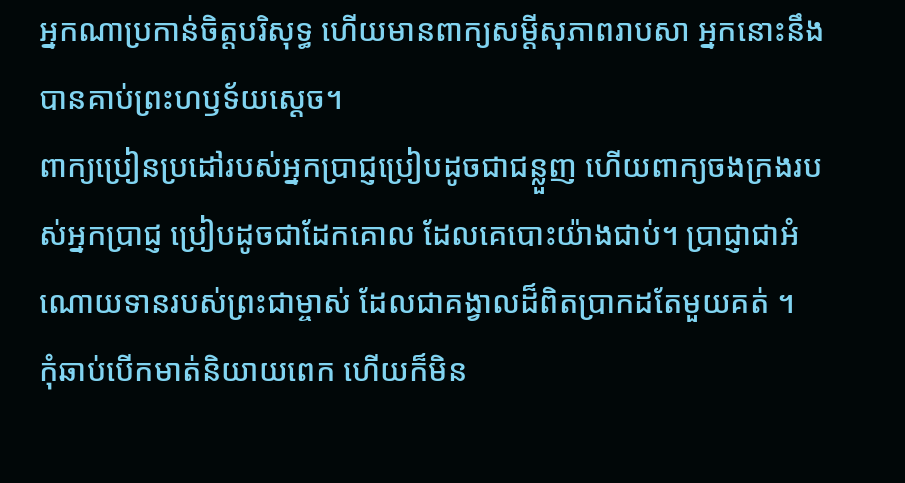អ្នកណាប្រកាន់ចិត្តបរិសុទ្ធ ហើយមានពាក្យសម្ដីសុភាពរាបសា អ្នកនោះនឹងបានគាប់ព្រះហឫទ័យស្ដេច។
ពាក្យប្រៀនប្រដៅរបស់អ្នកប្រាជ្ញប្រៀបដូចជាជន្លួញ ហើយពាក្យចងក្រងរបស់អ្នកប្រាជ្ញ ប្រៀបដូចជាដែកគោល ដែលគេបោះយ៉ាងជាប់។ ប្រាជ្ញាជាអំណោយទានរបស់ព្រះជាម្ចាស់ ដែលជាគង្វាលដ៏ពិតប្រាកដតែមួយគត់ ។
កុំឆាប់បើកមាត់និយាយពេក ហើយក៏មិន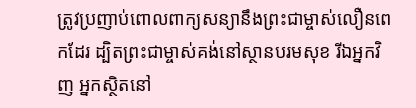ត្រូវប្រញាប់ពោលពាក្យសន្យានឹងព្រះជាម្ចាស់លឿនពេកដែរ ដ្បិតព្រះជាម្ចាស់គង់នៅស្ថានបរមសុខ រីឯអ្នកវិញ អ្នកស្ថិតនៅ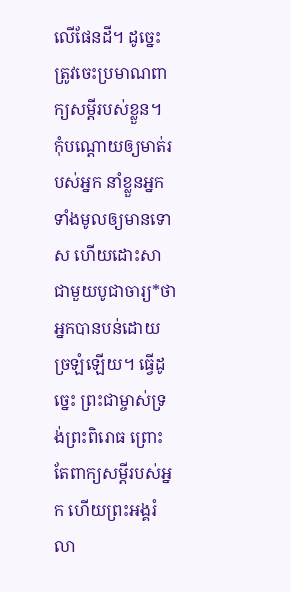លើផែនដី។ ដូច្នេះ ត្រូវចេះប្រមាណពាក្យសម្ដីរបស់ខ្លួន។
កុំបណ្តោយឲ្យមាត់របស់អ្នក នាំខ្លួនអ្នកទាំងមូលឲ្យមានទោស ហើយដោះសាជាមួយបូជាចារ្យ*ថាអ្នកបានបន់ដោយច្រឡំឡើយ។ ធ្វើដូច្នេះ ព្រះជាម្ចាស់ទ្រង់ព្រះពិរោធ ព្រោះតែពាក្យសម្ដីរបស់អ្នក ហើយព្រះអង្គរំលា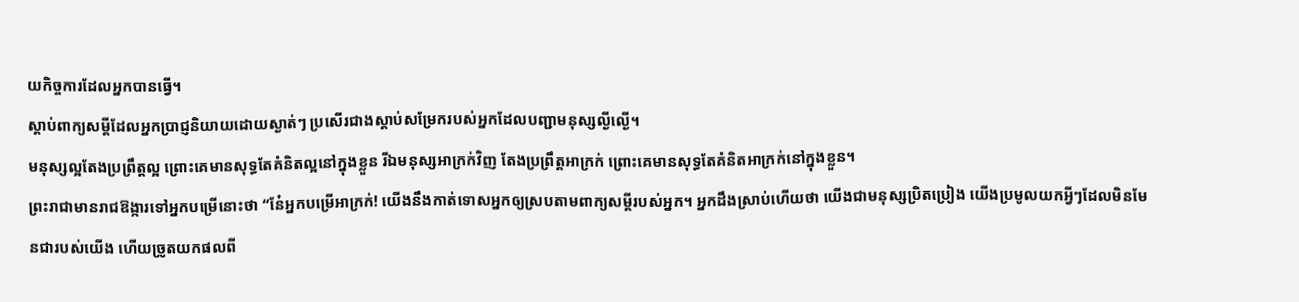យកិច្ចការដែលអ្នកបានធ្វើ។
ស្ដាប់ពាក្យសម្ដីដែលអ្នកប្រាជ្ញនិយាយដោយស្ងាត់ៗ ប្រសើរជាងស្ដាប់សម្រែករបស់អ្នកដែលបញ្ជាមនុស្សល្ងីល្ងើ។
មនុស្សល្អតែងប្រព្រឹត្តល្អ ព្រោះគេមានសុទ្ធតែគំនិតល្អនៅក្នុងខ្លួន រីឯមនុស្សអាក្រក់វិញ តែងប្រព្រឹត្តអាក្រក់ ព្រោះគេមានសុទ្ធតែគំនិតអាក្រក់នៅក្នុងខ្លួន។
ព្រះរាជាមានរាជឱង្ការទៅអ្នកបម្រើនោះថា “នែ៎អ្នកបម្រើអាក្រក់! យើងនឹងកាត់ទោសអ្នកឲ្យស្របតាមពាក្យសម្ដីរបស់អ្នក។ អ្នកដឹងស្រាប់ហើយថា យើងជាមនុស្សប្រិតប្រៀង យើងប្រមូលយកអ្វីៗដែលមិនមែនជារបស់យើង ហើយច្រូតយកផលពី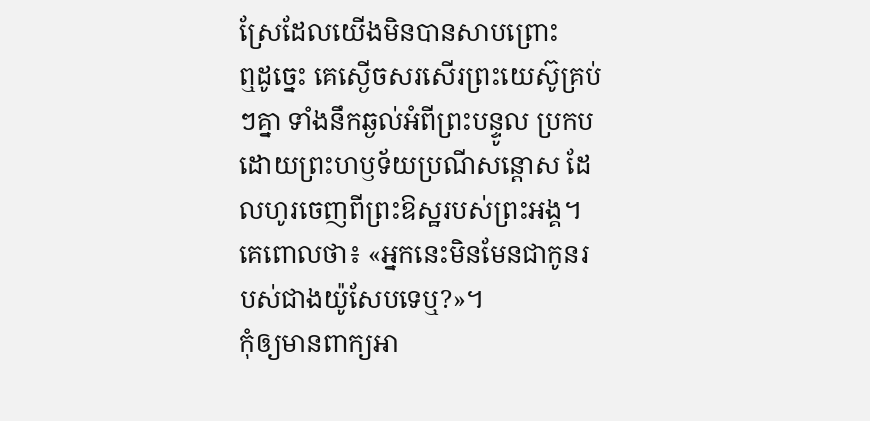ស្រែដែលយើងមិនបានសាបព្រោះ
ឮដូច្នេះ គេស្ងើចសរសើរព្រះយេស៊ូគ្រប់ៗគ្នា ទាំងនឹកឆ្ងល់អំពីព្រះបន្ទូល ប្រកបដោយព្រះហឫទ័យប្រណីសន្ដោស ដែលហូរចេញពីព្រះឱស្ឋរបស់ព្រះអង្គ។ គេពោលថា៖ «អ្នកនេះមិនមែនជាកូនរបស់ជាងយ៉ូសែបទេឬ?»។
កុំឲ្យមានពាក្យអា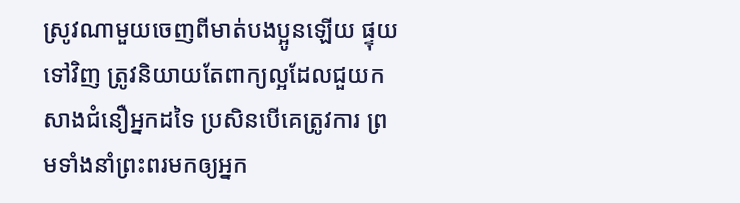ស្រូវណាមួយចេញពីមាត់បងប្អូនឡើយ ផ្ទុយទៅវិញ ត្រូវនិយាយតែពាក្យល្អដែលជួយកសាងជំនឿអ្នកដទៃ ប្រសិនបើគេត្រូវការ ព្រមទាំងនាំព្រះពរមកឲ្យអ្នក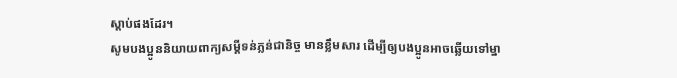ស្ដាប់ផងដែរ។
សូមបងប្អូននិយាយពាក្យសម្ដីទន់ភ្លន់ជានិច្ច មានខ្លឹមសារ ដើម្បីឲ្យបងប្អូនអាចឆ្លើយទៅម្នា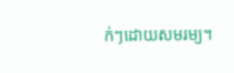ក់ៗដោយសមរម្យ។